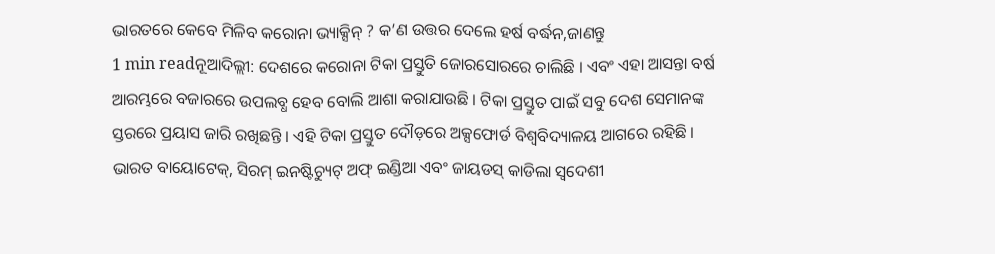ଭାରତରେ କେବେ ମିଳିବ କରୋନା ଭ୍ୟାକ୍ସିନ୍ ? କ’ଣ ଉତ୍ତର ଦେଲେ ହର୍ଷ ବର୍ଦ୍ଧନ,ଜାଣନ୍ତୁ
1 min readନୂଆଦିଲ୍ଲୀ: ଦେଶରେ କରୋନା ଟିକା ପ୍ରସ୍ତୁତି ଜୋରସୋରରେ ଚାଲିଛି । ଏବଂ ଏହା ଆସନ୍ତା ବର୍ଷ ଆରମ୍ଭରେ ବଜାରରେ ଉପଲବ୍ଧ ହେବ ବୋଲି ଆଶା କରାଯାଉଛି । ଟିକା ପ୍ରସ୍ତୁତ ପାଇଁ ସବୁ ଦେଶ ସେମାନଙ୍କ ସ୍ତରରେ ପ୍ରୟାସ ଜାରି ରଖିଛନ୍ତି । ଏହି ଟିକା ପ୍ରସ୍ତୁତ ଦୌଡ଼ରେ ଅକ୍ସଫୋର୍ଡ ବିଶ୍ୱବିଦ୍ୟାଳୟ ଆଗରେ ରହିଛି । ଭାରତ ବାୟୋଟେକ୍, ସିରମ୍ ଇନଷ୍ଟିଚ୍ୟୁଟ୍ ଅଫ୍ ଇଣ୍ଡିଆ ଏବଂ ଜାୟଡସ୍ କାଡିଲା ସ୍ୱଦେଶୀ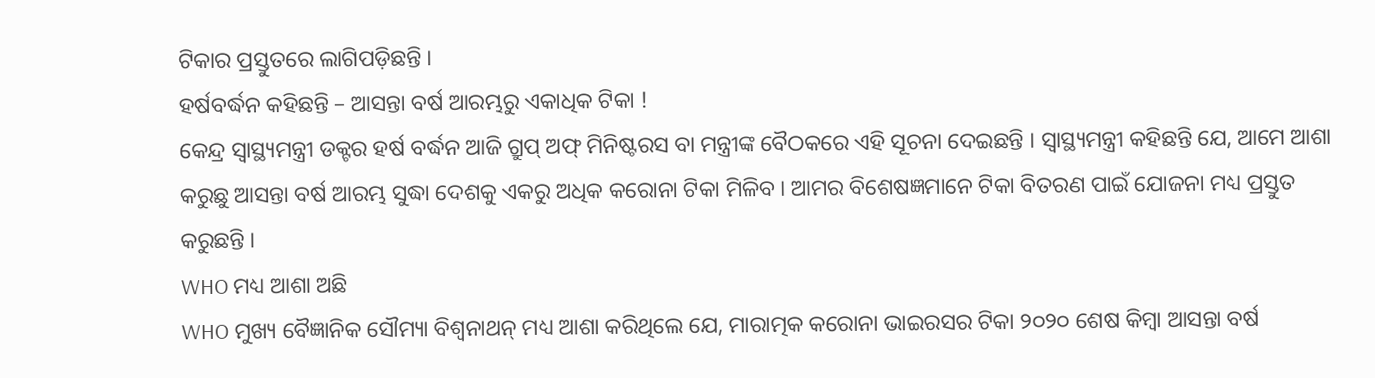ଟିକାର ପ୍ରସ୍ତୁତରେ ଲାଗିପଡ଼ିଛନ୍ତି ।
ହର୍ଷବର୍ଦ୍ଧନ କହିଛନ୍ତି – ଆସନ୍ତା ବର୍ଷ ଆରମ୍ଭରୁ ଏକାଧିକ ଟିକା !
କେନ୍ଦ୍ର ସ୍ୱାସ୍ଥ୍ୟମନ୍ତ୍ରୀ ଡକ୍ଟର ହର୍ଷ ବର୍ଦ୍ଧନ ଆଜି ଗ୍ରୁପ୍ ଅଫ୍ ମିନିଷ୍ଟରସ ବା ମନ୍ତ୍ରୀଙ୍କ ବୈଠକରେ ଏହି ସୂଚନା ଦେଇଛନ୍ତି । ସ୍ୱାସ୍ଥ୍ୟମନ୍ତ୍ରୀ କହିଛନ୍ତି ଯେ, ଆମେ ଆଶା କରୁଛୁ ଆସନ୍ତା ବର୍ଷ ଆରମ୍ଭ ସୁଦ୍ଧା ଦେଶକୁ ଏକରୁ ଅଧିକ କରୋନା ଟିକା ମିଳିବ । ଆମର ବିଶେଷଜ୍ଞମାନେ ଟିକା ବିତରଣ ପାଇଁ ଯୋଜନା ମଧ୍ୟ ପ୍ରସ୍ତୁତ କରୁଛନ୍ତି ।
WHO ମଧ୍ୟ ଆଶା ଅଛି
WHO ମୁଖ୍ୟ ବୈଜ୍ଞାନିକ ସୌମ୍ୟା ବିଶ୍ୱନାଥନ୍ ମଧ୍ୟ ଆଶା କରିଥିଲେ ଯେ, ମାରାତ୍ମକ କରୋନା ଭାଇରସର ଟିକା ୨୦୨୦ ଶେଷ କିମ୍ବା ଆସନ୍ତା ବର୍ଷ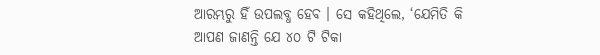ଆରମ୍ଭରୁ ହିଁ ଉପଲବ୍ଧ ହେବ । ସେ କହିଥିଲେ, ‘ଯେମିତି କି ଆପଣ ଜାଣନ୍ତି ଯେ ୪୦ ଟି ଟିକା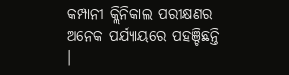କମ୍ପାନୀ କ୍ଲିନିକାଲ ପରୀକ୍ଷଣର ଅନେକ ପର୍ଯ୍ୟାୟରେ ପହଞ୍ଚିଛନ୍ତି ।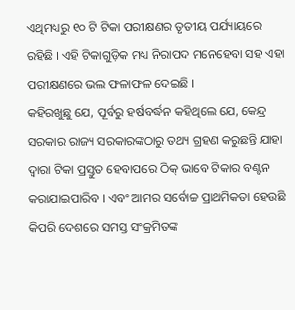ଏଥିମଧ୍ୟରୁ ୧୦ ଟି ଟିକା ପରୀକ୍ଷଣର ତୃତୀୟ ପର୍ଯ୍ୟାୟରେ ରହିଛି । ଏହି ଟିକାଗୁଡ଼ିକ ମଧ୍ୟ ନିରାପଦ ମନେହେବା ସହ ଏହା ପରୀକ୍ଷଣରେ ଭଲ ଫଳାଫଳ ଦେଇଛି ।
କହିରଖୁଛୁ ଯେ, ପୂର୍ବରୁ ହର୍ଷବର୍ଦ୍ଧନ କହିଥିଲେ ଯେ, କେନ୍ଦ୍ର ସରକାର ରାଜ୍ୟ ସରକାରଙ୍କଠାରୁ ତଥ୍ୟ ଗ୍ରହଣ କରୁଛନ୍ତି ଯାହା ଦ୍ୱାରା ଟିକା ପ୍ରସ୍ତୁତ ହେବାପରେ ଠିକ୍ ଭାବେ ଟିକାର ବଣ୍ଟନ କରାଯାଇପାରିବ । ଏବଂ ଆମର ସର୍ବୋଚ୍ଚ ପ୍ରାଥମିକତା ହେଉଛି କିପରି ଦେଶରେ ସମସ୍ତ ସଂକ୍ରମିତଙ୍କ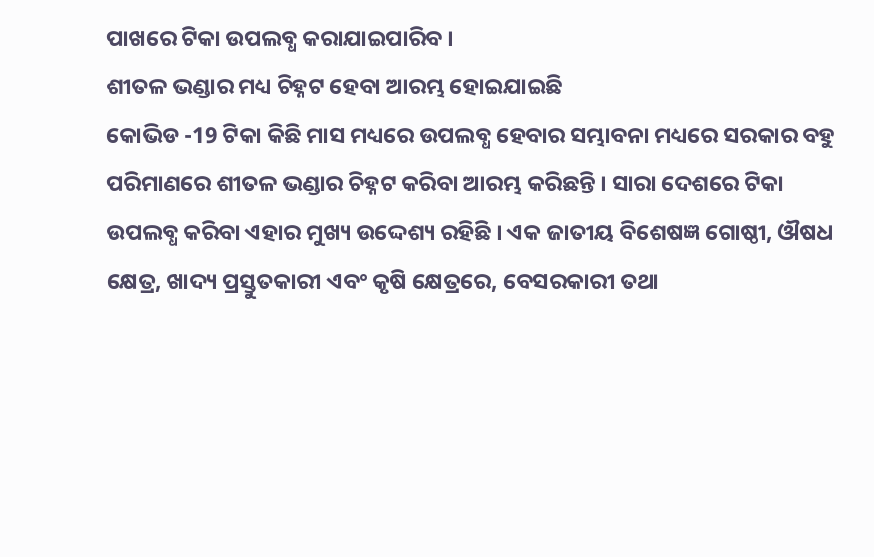ପାଖରେ ଟିକା ଉପଲବ୍ଧ କରାଯାଇପାରିବ ।
ଶୀତଳ ଭଣ୍ଡାର ମଧ୍ୟ ଚିହ୍ନଟ ହେବା ଆରମ୍ଭ ହୋଇଯାଇଛି
କୋଭିଡ -19 ଟିକା କିଛି ମାସ ମଧ୍ୟରେ ଉପଲବ୍ଧ ହେବାର ସମ୍ଭାବନା ମଧ୍ୟରେ ସରକାର ବହୁ ପରିମାଣରେ ଶୀତଳ ଭଣ୍ଡାର ଚିହ୍ନଟ କରିବା ଆରମ୍ଭ କରିଛନ୍ତି । ସାରା ଦେଶରେ ଟିକା ଉପଲବ୍ଧ କରିବା ଏହାର ମୁଖ୍ୟ ଉଦ୍ଦେଶ୍ୟ ରହିଛି । ଏକ ଜାତୀୟ ବିଶେଷଜ୍ଞ ଗୋଷ୍ଠୀ, ଔଷଧ କ୍ଷେତ୍ର, ଖାଦ୍ୟ ପ୍ରସ୍ତୁତକାରୀ ଏବଂ କୃଷି କ୍ଷେତ୍ରରେ, ବେସରକାରୀ ତଥା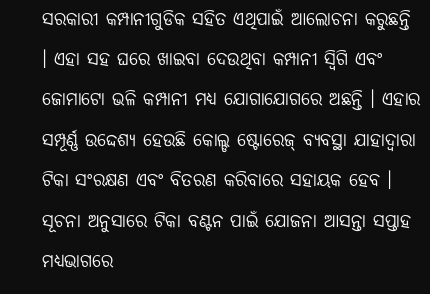ସରକାରୀ କମ୍ପାନୀଗୁଡିକ ସହିତ ଏଥିପାଇଁ ଆଲୋଚନା କରୁଛନ୍ତି । ଏହା ସହ ଘରେ ଖାଇବା ଦେଉଥିବା କମ୍ପାନୀ ସ୍ୱିଗି ଏବଂ ଜୋମାଟୋ ଭଳି କମ୍ପାନୀ ମଧ୍ୟ ଯୋଗାଯୋଗରେ ଅଛନ୍ତି । ଏହାର ସମ୍ପୂର୍ଣ୍ଣ ଉଦ୍ଦେଶ୍ୟ ହେଉଛି କୋଲ୍ଡ ଷ୍ଟୋରେଜ୍ ବ୍ୟବସ୍ଥା ଯାହାଦ୍ୱାରା ଟିକା ସଂରକ୍ଷଣ ଏବଂ ବିତରଣ କରିବାରେ ସହାୟକ ହେବ । ସୂଚନା ଅନୁସାରେ ଟିକା ବଣ୍ଟନ ପାଇଁ ଯୋଜନା ଆସନ୍ତା ସପ୍ତାହ ମଧ୍ୟଭାଗରେ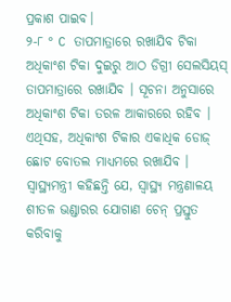ପ୍ରକାଶ ପାଇବ।
୨-୮ ° C ତାପମାତ୍ରାରେ ରଖାଯିବ ଟିକା
ଅଧିକାଂଶ ଟିକା ଦୁଇରୁ ଆଠ ଡିଗ୍ରୀ ସେଲସିୟସ୍ ତାପମାତ୍ରାରେ ରଖାଯିବ । ସୂଚନା ଅନୁସାରେ ଅଧିକାଂଶ ଟିକା ତରଳ ଆକାରରେ ରହିବ । ଏଥିସହ, ଅଧିକାଂଶ ଟିକାର ଏକାଧିକ ଡୋଜ୍ ଛୋଟ ବୋତଲ ମାଧ୍ୟମରେ ରଖାଯିବ । ସ୍ୱାସ୍ଥ୍ୟମନ୍ତ୍ରୀ କହିଛନ୍ତି ଯେ, ସ୍ୱାସ୍ଥ୍ୟ ମନ୍ତ୍ରଣାଳୟ ଶୀତଳ ଭଣ୍ଡାରର ଯୋଗାଣ ଚେନ୍ ପ୍ରସ୍ତୁତ କରିବାକୁ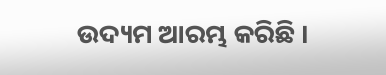ଉଦ୍ୟମ ଆରମ୍ଭ କରିଛି ।